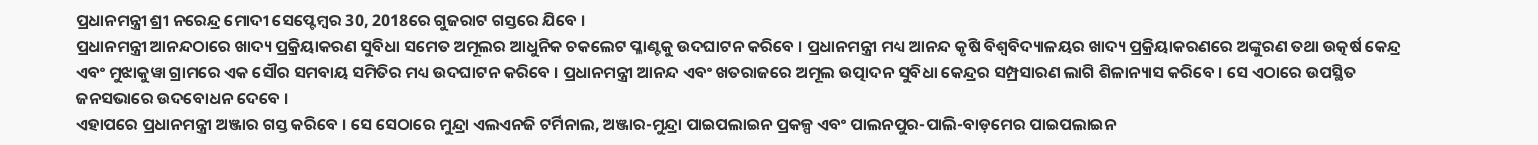ପ୍ରଧାନମନ୍ତ୍ରୀ ଶ୍ରୀ ନରେନ୍ଦ୍ର ମୋଦୀ ସେପ୍ଟେମ୍ବର 30, 2018ରେ ଗୁଜରାଟ ଗସ୍ତରେ ଯିବେ ।
ପ୍ରଧାନମନ୍ତ୍ରୀ ଆନନ୍ଦଠାରେ ଖାଦ୍ୟ ପ୍ରକ୍ରିୟାକରଣ ସୁବିଧା ସମେତ ଅମୂଲର ଆଧୁନିକ ଚକଲେଟ ପ୍ଳାଣ୍ଟକୁ ଉଦଘାଟନ କରିବେ । ପ୍ରଧାନମନ୍ତ୍ରୀ ମଧ୍ୟ ଆନନ୍ଦ କୃଷି ବିଶ୍ୱବିଦ୍ୟାଳୟର ଖାଦ୍ୟ ପ୍ରକ୍ରିୟାକରଣରେ ଅଙ୍କୁରଣ ତଥା ଉତ୍କର୍ଷ କେନ୍ଦ୍ର ଏବଂ ମୁଝାକୁୱା ଗ୍ରାମରେ ଏକ ସୌର ସମବାୟ ସମିତିର ମଧ୍ୟ ଉଦଘାଟନ କରିବେ । ପ୍ରଧାନମନ୍ତ୍ରୀ ଆନନ୍ଦ ଏବଂ ଖତରାଜରେ ଅମୂଲ ଉତ୍ପାଦନ ସୁବିଧା କେନ୍ଦ୍ରର ସମ୍ପ୍ରସାରଣ ଲାଗି ଶିଳାନ୍ୟାସ କରିବେ । ସେ ଏଠାରେ ଉପସ୍ଥିତ ଜନସଭାରେ ଉଦବୋଧନ ଦେବେ ।
ଏହାପରେ ପ୍ରଧାନମନ୍ତ୍ରୀ ଅଞ୍ଜାର ଗସ୍ତ କରିବେ । ସେ ସେଠାରେ ମୁନ୍ଦ୍ରା ଏଲଏନଜି ଟର୍ମିନାଲ, ଅଞ୍ଜାର-ମୁନ୍ଦ୍ରା ପାଇପଲାଇନ ପ୍ରକଳ୍ପ ଏବଂ ପାଲନପୁର-ପାଲି-ବାଡ଼ମେର ପାଇପଲାଇନ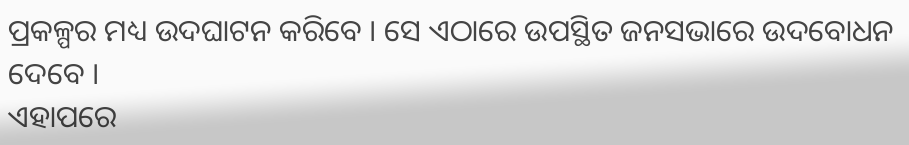ପ୍ରକଳ୍ପର ମଧ୍ୟ ଉଦଘାଟନ କରିବେ । ସେ ଏଠାରେ ଉପସ୍ଥିତ ଜନସଭାରେ ଉଦବୋଧନ ଦେବେ ।
ଏହାପରେ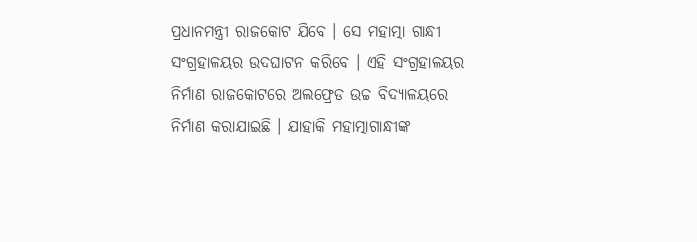ପ୍ରଧାନମନ୍ତ୍ରୀ ରାଜକୋଟ ଯିବେ । ସେ ମହାତ୍ମା ଗାନ୍ଧୀ ସଂଗ୍ରହାଳୟର ଉଦଘାଟନ କରିବେ । ଏହି ସଂଗ୍ରହାଳୟର ନିର୍ମାଣ ରାଜକୋଟରେ ଅଲଫ୍ରେଡ ଉଚ୍ଚ ବିଦ୍ୟାଳୟରେ ନିର୍ମାଣ କରାଯାଇଛି । ଯାହାକି ମହାତ୍ମାଗାନ୍ଧୀଙ୍କ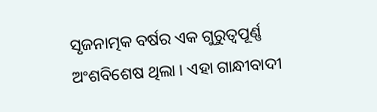ସୃଜନାତ୍ମକ ବର୍ଷର ଏକ ଗୁରୁତ୍ୱପୂର୍ଣ୍ଣ ଅଂଶବିଶେଷ ଥିଲା । ଏହା ଗାନ୍ଧୀବାଦୀ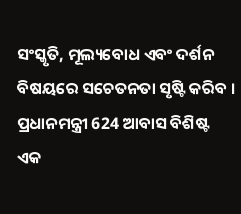ସଂସ୍କୃତି, ମୂଲ୍ୟବୋଧ ଏବଂ ଦର୍ଶନ ବିଷୟରେ ସଚେତନତା ସୃଷ୍ଟି କରିବ । ପ୍ରଧାନମନ୍ତ୍ରୀ 624 ଆବାସ ବିଶିଷ୍ଟ ଏକ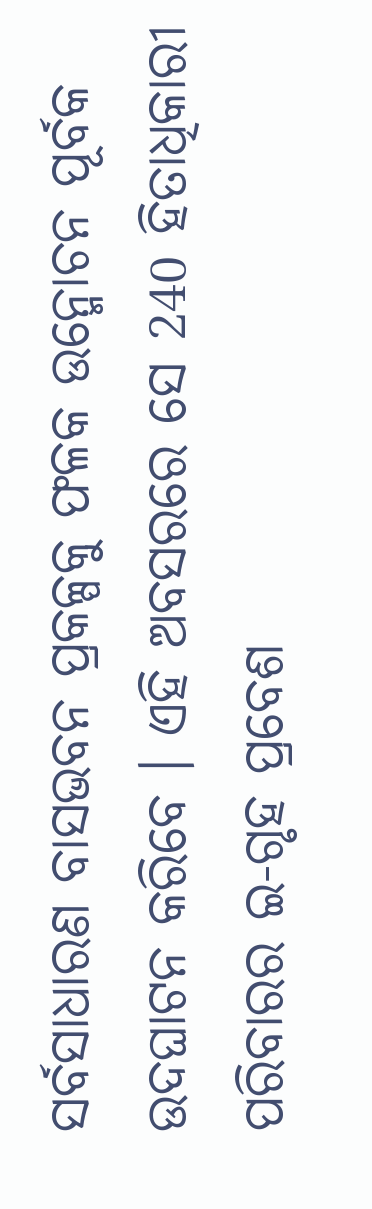ସର୍ବସାଧାରଣ ବାସଭବନ ପ୍ରକଳ୍ପକୁ ଫଳକ ଉନ୍ମୋଚନ ପୂର୍ବକ ଉଦଘାଟନ କରିବେ । ଏହି ଅବସରରେ ସେ 240 ହିତାଧିକାରୀ ପରିବାରର ଇ-ଗୃହ ପ୍ରବେଶ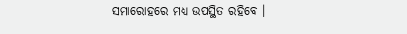ସମାରୋହରେ ମଧ୍ୟ ଉପସ୍ଥିତ ରହିବେ ।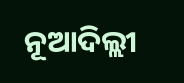ନୂଆଦିଲ୍ଲୀ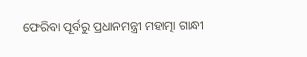ଫେରିବା ପୂର୍ବରୁ ପ୍ରଧାନମନ୍ତ୍ରୀ ମହାତ୍ମା ଗାନ୍ଧୀ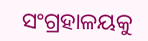ସଂଗ୍ରହାଳୟକୁ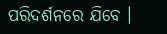ପରିଦର୍ଶନରେ ଯିବେ ।